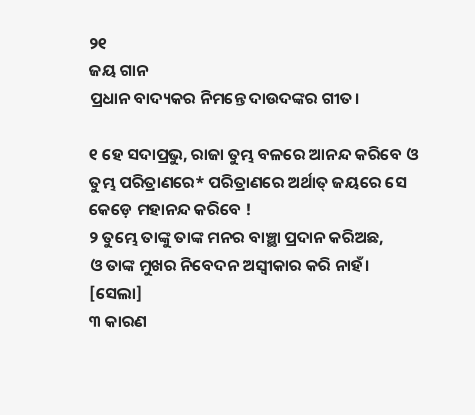୨୧
ଜୟ ଗାନ
ପ୍ରଧାନ ବାଦ୍ୟକର ନିମନ୍ତେ ଦାଉଦଙ୍କର ଗୀତ।

୧ ହେ ସଦାପ୍ରଭୁ, ରାଜା ତୁମ୍ଭ ବଳରେ ଆନନ୍ଦ କରିବେ ଓ
ତୁମ୍ଭ ପରିତ୍ରାଣରେ* ପରିତ୍ରାଣରେ ଅର୍ଥାତ୍ ଜୟରେ ସେ କେଡ଼େ ମହାନନ୍ଦ କରିବେ !
୨ ତୁମ୍ଭେ ତାଙ୍କୁ ତାଙ୍କ ମନର ବାଞ୍ଛା ପ୍ରଦାନ କରିଅଛ,
ଓ ତାଙ୍କ ମୁଖର ନିବେଦନ ଅସ୍ୱୀକାର କରି ନାହଁ।
[ସେଲା]
୩ କାରଣ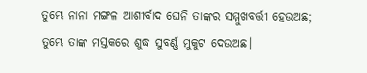ତୁମ୍ଭେ ନାନା ମଙ୍ଗଳ ଆଶୀର୍ବାଦ ଘେନି ତାଙ୍କର ସମ୍ମୁଖବର୍ତ୍ତୀ ହେଉଅଛ;
ତୁମ୍ଭେ ତାଙ୍କ ମସ୍ତକରେ ଶୁଦ୍ଧ ସୁବର୍ଣ୍ଣ ମୁକୁଟ ଦେଉଅଛ।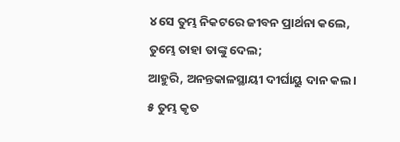୪ ସେ ତୁମ୍ଭ ନିକଟରେ ଜୀବନ ପ୍ରାର୍ଥନା କଲେ,
ତୁମ୍ଭେ ତାହା ତାଙ୍କୁ ଦେଲ;
ଆହୁରି, ଅନନ୍ତକାଳସ୍ଥାୟୀ ଦୀର୍ଘାୟୁ ଦାନ କଲ।
୫ ତୁମ୍ଭ କୃତ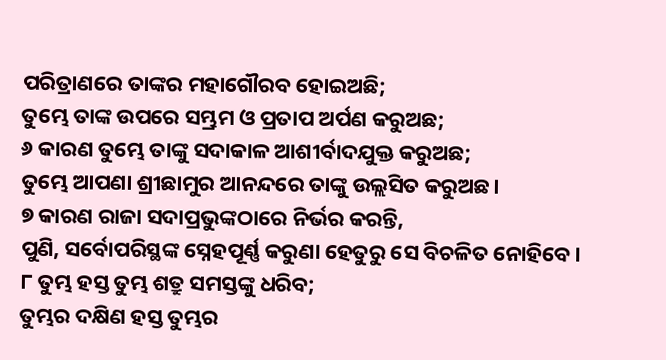ପରିତ୍ରାଣରେ ତାଙ୍କର ମହାଗୌରବ ହୋଇଅଛି;
ତୁମ୍ଭେ ତାଙ୍କ ଉପରେ ସମ୍ଭ୍ରମ ଓ ପ୍ରତାପ ଅର୍ପଣ କରୁଅଛ;
୬ କାରଣ ତୁମ୍ଭେ ତାଙ୍କୁ ସଦାକାଳ ଆଶୀର୍ବାଦଯୁକ୍ତ କରୁଅଛ;
ତୁମ୍ଭେ ଆପଣା ଶ୍ରୀଛାମୁର ଆନନ୍ଦରେ ତାଙ୍କୁ ଉଲ୍ଲସିତ କରୁଅଛ।
୭ କାରଣ ରାଜା ସଦାପ୍ରଭୁଙ୍କଠାରେ ନିର୍ଭର କରନ୍ତି,
ପୁଣି, ସର୍ବୋପରିସ୍ଥଙ୍କ ସ୍ନେହପୂର୍ଣ୍ଣ କରୁଣା ହେତୁରୁ ସେ ବିଚଳିତ ନୋହିବେ।
୮ ତୁମ୍ଭ ହସ୍ତ ତୁମ୍ଭ ଶତ୍ରୁ ସମସ୍ତଙ୍କୁ ଧରିବ;
ତୁମ୍ଭର ଦକ୍ଷିଣ ହସ୍ତ ତୁମ୍ଭର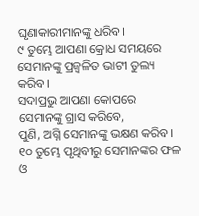ଘୃଣାକାରୀମାନଙ୍କୁ ଧରିବ।
୯ ତୁମ୍ଭେ ଆପଣା କ୍ରୋଧ ସମୟରେ ସେମାନଙ୍କୁ ପ୍ରଜ୍ୱଳିତ ଭାଟୀ ତୁଲ୍ୟ କରିବ।
ସଦାପ୍ରଭୁ ଆପଣା କୋପରେ ସେମାନଙ୍କୁ ଗ୍ରାସ କରିବେ,
ପୁଣି, ଅଗ୍ନି ସେମାନଙ୍କୁ ଭକ୍ଷଣ କରିବ।
୧୦ ତୁମ୍ଭେ ପୃଥିବୀରୁ ସେମାନଙ୍କର ଫଳ ଓ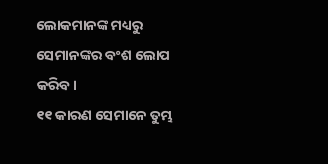ଲୋକମାନଙ୍କ ମଧ୍ୟରୁ ସେମାନଙ୍କର ବଂଶ ଲୋପ କରିବ।
୧୧ କାରଣ ସେମାନେ ତୁମ୍ଭ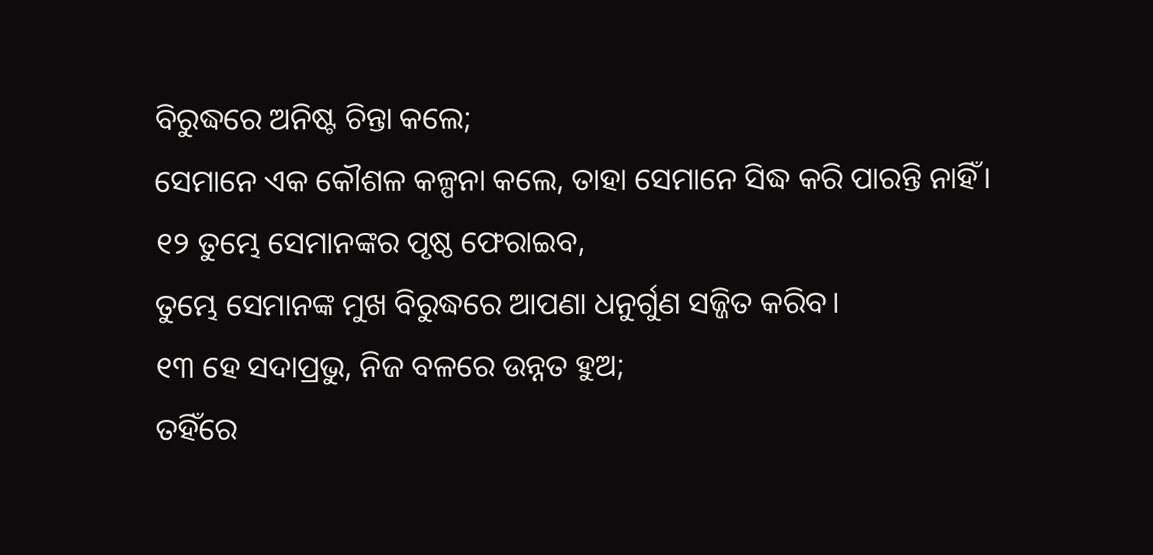ବିରୁଦ୍ଧରେ ଅନିଷ୍ଟ ଚିନ୍ତା କଲେ;
ସେମାନେ ଏକ କୌଶଳ କଳ୍ପନା କଲେ, ତାହା ସେମାନେ ସିଦ୍ଧ କରି ପାରନ୍ତି ନାହିଁ।
୧୨ ତୁମ୍ଭେ ସେମାନଙ୍କର ପୃଷ୍ଠ ଫେରାଇବ,
ତୁମ୍ଭେ ସେମାନଙ୍କ ମୁଖ ବିରୁଦ୍ଧରେ ଆପଣା ଧନୁର୍ଗୁଣ ସଜ୍ଜିତ କରିବ।
୧୩ ହେ ସଦାପ୍ରଭୁ, ନିଜ ବଳରେ ଉନ୍ନତ ହୁଅ;
ତହିଁରେ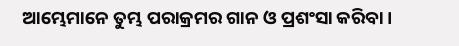ଆମ୍ଭେମାନେ ତୁମ୍ଭ ପରାକ୍ରମର ଗାନ ଓ ପ୍ରଶଂସା କରିବା।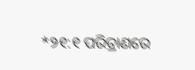*୨୧:୧ ପରିତ୍ରାଣରେ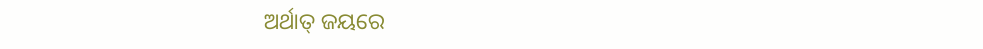ଅର୍ଥାତ୍ ଜୟରେ